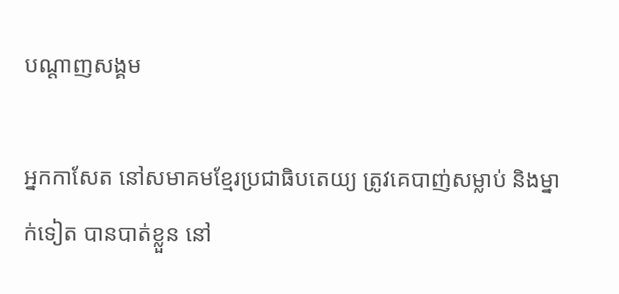បណ្តាញសង្គម

អ្នកកាសែត នៅសមាគមខ្មែរប្រជាធិបតេយ្យ ត្រូវគេបាញ់សម្លាប់ និងម្នាក់ទៀត បានបាត់ខ្លួន នៅ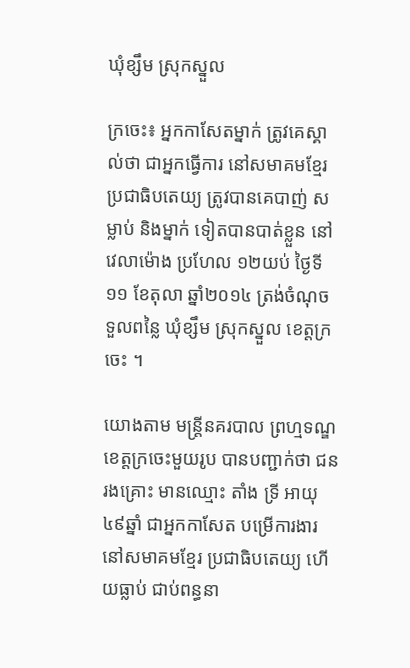ឃុំខ្សឹម ស្រុកស្នួល

ក្រចេះ៖ អ្នកកាសែតម្នាក់ ត្រូវគេស្គាល់ថា ជាអ្នកធ្វើការ នៅសមាគមខ្មែរ ប្រជាធិបតេយ្យ ត្រូវបានគេបាញ់ សម្លាប់ និងម្នាក់ ទៀតបានបាត់ខ្លួន នៅវេលាម៉ោង ប្រហែល ១២យប់ ថ្ងៃទី១១ ខែតុលា ឆ្នាំ២០១៤ ត្រង់ចំណុច ទួលពន្លៃ ឃុំខ្សឹម ស្រុកស្នួល ខេត្តក្រចេះ ។

យោងតាម មន្ត្រីនគរបាល ព្រហ្មទណ្ឌ ខេត្តក្រចេះមួយរូប បានបញ្ជាក់ថា ជនរងគ្រោះ មានឈ្មោះ តាំង ទ្រី អាយុ ៤៩ឆ្នាំ ជាអ្នកកាសែត បម្រើការងារ នៅសមាគមខ្មែរ ប្រជាធិបតេយ្យ ហើយធ្លាប់ ជាប់ពន្ធនា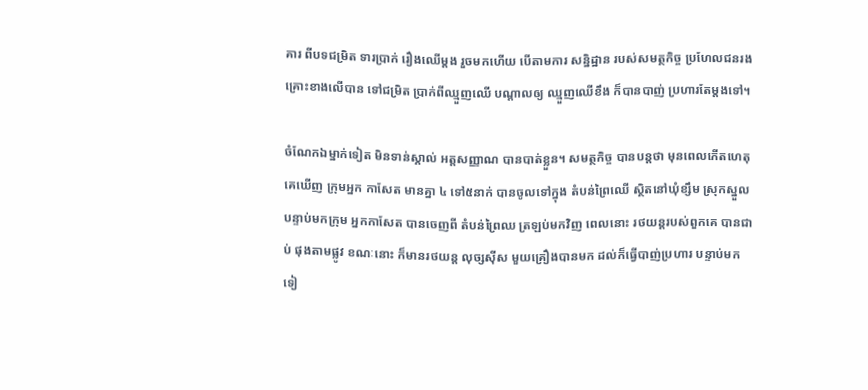គារ ពីបទជម្រិត ទារប្រាក់ រឿងឈើម្តង រួចមកហើយ បើតាមការ សន្និដ្ឋាន របស់សមត្ថកិច្ច ប្រហែលជនរង គ្រោះខាងលើបាន ទៅជម្រិត ប្រាក់ពីឈ្មួញឈើ បណ្តាលឲ្យ ឈ្មួញឈើខឹង ក៏បានបាញ់ ប្រហារតែម្តងទៅ។

ចំណែកឯម្នាក់ទៀត មិនទាន់ស្គាល់ អត្តសញ្ញាណ បានបាត់ខ្លួន។ សមត្ថកិច្ច បានបន្តថា មុនពេលកើតហេតុ គេឃើញ ក្រុមអ្នក កាសែត មានគ្នា ៤ ទៅ៥នាក់ បានចូលទៅក្នុង តំបន់ព្រៃឈើ ស្ថិតនៅឃុំខ្សឹម ស្រុកស្នួល បន្ទាប់មកក្រុម អ្នកកាសែត បានចេញពី តំបន់ព្រៃឈ ត្រឡប់មកវិញ ពេលនោះ រថយន្តរបស់ពួកគេ បានជាប់ ផុងតាមផ្លូវ ខណៈនោះ ក៏មានរថយន្ត លុច្សស៊ីស មួយគ្រឿងបានមក ដល់ក៏ធ្វើបាញ់ប្រហារ បន្ទាប់មកទៀ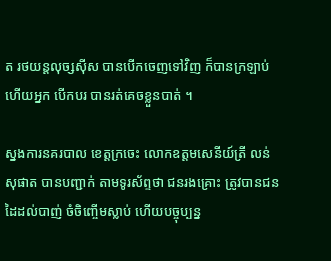ត រថយន្តលុច្សស៊ីស បានបើកចេញទៅវិញ ក៏បានក្រឡាប់ ហើយអ្នក បើកបរ បានរត់គេចខ្លួនបាត់ ។

ស្នងការនគរបាល ខេត្តក្រចេះ លោកឧត្តមសេនីយ៍ត្រី លន់ សុផាត បានបញ្ជាក់ តាមទូរស័ព្ទថា ជនរងគ្រោះ ត្រូវបានជន ដៃដល់បាញ់ ចំចិញ្ចើមស្លាប់ ហើយបច្ចុប្បន្ន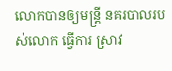លោកបានឲ្យមន្ត្រី នគរបាលរបស់លោក ធ្វើការ ស្រាវ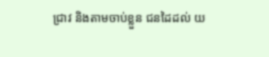ជ្រាវ និងតាមចាប់ខ្លួន ជនដៃដល់ យ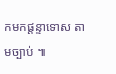កមកផ្តន្ទាទោស តាមច្បាប់ ៕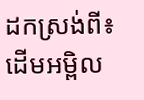ដកស្រង់ពី៖ ដើមអម្ពិល